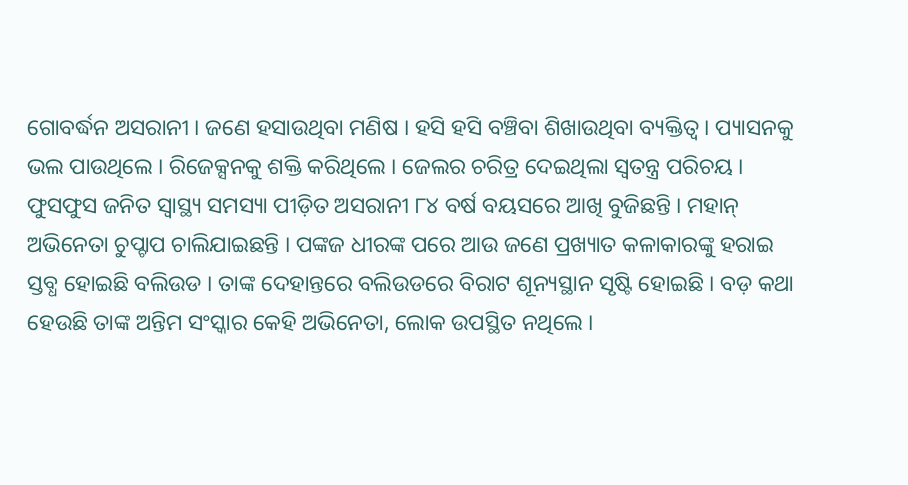ଗୋବର୍ଦ୍ଧନ ଅସରାନୀ । ଜଣେ ହସାଉଥିବା ମଣିଷ । ହସି ହସି ବଞ୍ଚିବା ଶିଖାଉଥିବା ବ୍ୟକ୍ତିତ୍ୱ । ପ୍ୟାସନକୁ ଭଲ ପାଉଥିଲେ । ରିଜେକ୍ସନକୁ ଶକ୍ତି କରିଥିଲେ । ଜେଲର ଚରିତ୍ର ଦେଇଥିଲା ସ୍ୱତନ୍ତ୍ର ପରିଚୟ । ଫୁସଫୁସ ଜନିତ ସ୍ୱାସ୍ଥ୍ୟ ସମସ୍ୟା ପୀଡ଼ିତ ଅସରାନୀ ୮୪ ବର୍ଷ ବୟସରେ ଆଖି ବୁଜିଛନ୍ତି । ମହାନ୍ ଅଭିନେତା ଚୁପ୍ଚାପ ଚାଲିଯାଇଛନ୍ତି । ପଙ୍କଜ ଧୀରଙ୍କ ପରେ ଆଉ ଜଣେ ପ୍ରଖ୍ୟାତ କଳାକାରଙ୍କୁ ହରାଇ ସ୍ତବ୍ଧ ହୋଇଛି ବଲିଉଡ । ତାଙ୍କ ଦେହାନ୍ତରେ ବଲିଉଡରେ ବିରାଟ ଶୂନ୍ୟସ୍ଥାନ ସୃଷ୍ଟି ହୋଇଛି । ବଡ଼ କଥା ହେଉଛି ତାଙ୍କ ଅନ୍ତିମ ସଂସ୍କାର କେହି ଅଭିନେତା, ଲୋକ ଉପସ୍ଥିତ ନଥିଲେ ।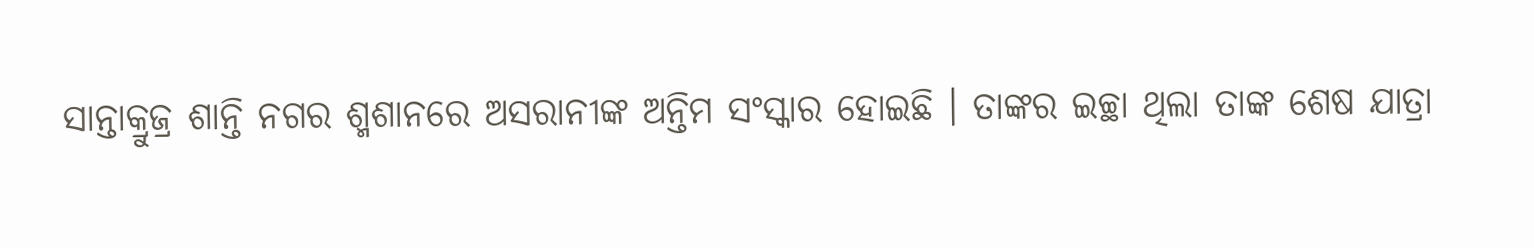ସାନ୍ତାକ୍ରୁଜ୍ର ଶାନ୍ତି ନଗର ଶ୍ମଶାନରେ ଅସରାନୀଙ୍କ ଅନ୍ତିମ ସଂସ୍କାର ହୋଇଛି । ତାଙ୍କର ଇଚ୍ଛା ଥିଲା ତାଙ୍କ ଶେଷ ଯାତ୍ରା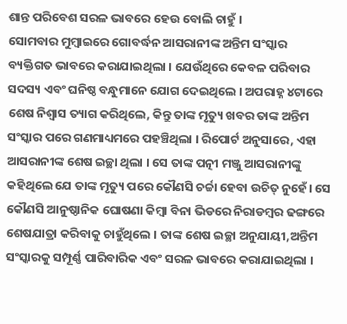ଶାନ୍ତ ପରିବେଶ ସରଳ ଭାବରେ ହେଉ ବୋଲି ଚାହୁଁ ।
ସୋମବାର ମୁମ୍ବାଇରେ ଗୋବର୍ଦ୍ଧନ ଆସରାନୀଙ୍କ ଅନ୍ତିମ ସଂସ୍କାର ବ୍ୟକ୍ତିଗତ ଭାବରେ କରାଯାଇଥିଲା । ଯେଉଁଥିରେ କେବଳ ପରିବାର ସଦସ୍ୟ ଏବଂ ଘନିଷ୍ଠ ବନ୍ଧୁମାନେ ଯୋଗ ଦେଇଥିଲେ । ଅପରାହ୍ନ ୪ଟାରେ ଶେଷ ନିଶ୍ୱାସ ତ୍ୟାଗ କରିଥିଲେ, କିନ୍ତୁ ତାଙ୍କ ମୃତ୍ୟୁ ଖବର ତାଙ୍କ ଅନ୍ତିମ ସଂସ୍କାର ପରେ ଗଣମାଧ୍ୟମରେ ପହଞ୍ଚିଥିଲା । ରିପୋର୍ଟ ଅନୁସାରେ, ଏହା ଆସରାନୀଙ୍କ ଶେଷ ଇଚ୍ଛା ଥିଲା । ସେ ତାଙ୍କ ପତ୍ନୀ ମଞ୍ଜୁ ଆସରାନୀଙ୍କୁ କହିଥିଲେ ଯେ ତାଙ୍କ ମୃତ୍ୟୁ ପରେ କୌଣସି ଚର୍ଚ୍ଚା ହେବା ଉଚିତ୍ ନୁହେଁ। ସେ କୌଣସି ଆନୁଷ୍ଠାନିକ ଘୋଷଣା କିମ୍ବା ବିନା ଭିଡରେ ନିରାଡମ୍ବର ଢଙ୍ଗରେ ଶେଷଯାତ୍ରା କରିବାକୁ ଚାହୁଁଥିଲେ । ତାଙ୍କ ଶେଷ ଇଚ୍ଛା ଅନୁଯାୟୀ,ଅନ୍ତିମ ସଂସ୍କାରକୁ ସମ୍ପୂର୍ଣ୍ଣ ପାରିବାରିକ ଏବଂ ସରଳ ଭାବରେ କରାଯାଇଥିଲା ।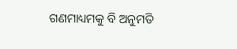ଗଣମାଧ୍ୟମକୁ ବି ଅନୁମତି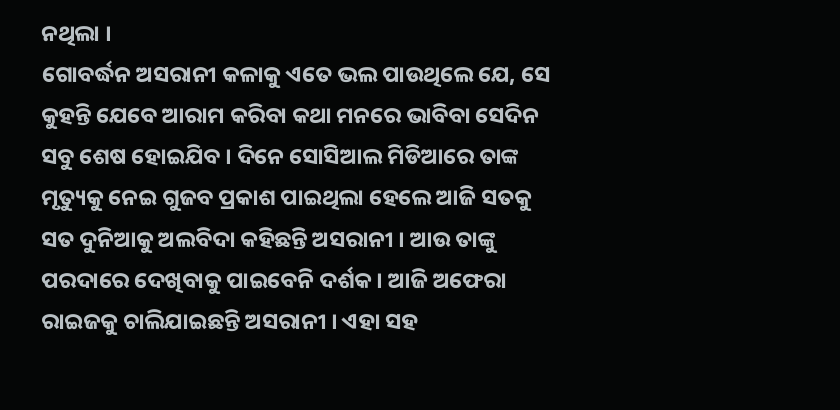ନଥିଲା ।
ଗୋବର୍ଦ୍ଧନ ଅସରାନୀ କଳାକୁ ଏତେ ଭଲ ପାଉଥିଲେ ଯେ, ସେ କୁହନ୍ତି ଯେବେ ଆରାମ କରିବା କଥା ମନରେ ଭାବିବା ସେଦିନ ସବୁ ଶେଷ ହୋଇଯିବ । ଦିନେ ସୋସିଆଲ ମିଡିଆରେ ତାଙ୍କ ମୃତ୍ୟୁକୁ ନେଇ ଗୁଜବ ପ୍ରକାଶ ପାଇଥିଲା ହେଲେ ଆଜି ସତକୁ ସତ ଦୁନିଆକୁ ଅଲବିଦା କହିଛନ୍ତି ଅସରାନୀ । ଆଉ ତାଙ୍କୁ ପରଦାରେ ଦେଖିବାକୁ ପାଇବେନି ଦର୍ଶକ । ଆଜି ଅଫେରା ରାଇଜକୁ ଚାଲିଯାଇଛନ୍ତି ଅସରାନୀ । ଏହା ସହ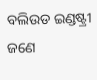ବଲିଉଡ ଇଣ୍ଡଷ୍ଟ୍ରୀ ଜଣେ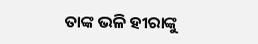ତାଙ୍କ ଭଳି ହୀରାଙ୍କୁ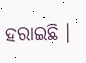ହରାଇଛି ।